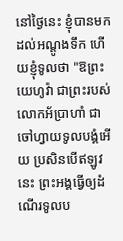នៅថ្ងៃនេះ ខ្ញុំបានមកដល់អណ្តូងទឹក ហើយខ្ញុំទូលថា "ឱព្រះយេហូវ៉ា ជាព្រះរបស់លោកអ័ប្រាហាំ ជាចៅហ្វាយទូលបង្គំអើយ ប្រសិនបើឥឡូវនេះ ព្រះអង្គធ្វើឲ្យដំណើរទូលប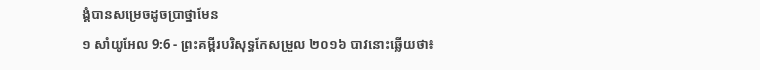ង្គំបានសម្រេចដូចប្រាថ្នាមែន
១ សាំយូអែល 9:6 - ព្រះគម្ពីរបរិសុទ្ធកែសម្រួល ២០១៦ បាវនោះឆ្លើយថា៖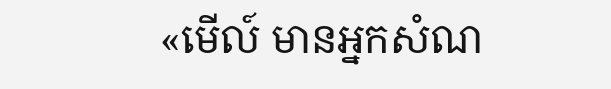«មើល៍ មានអ្នកសំណ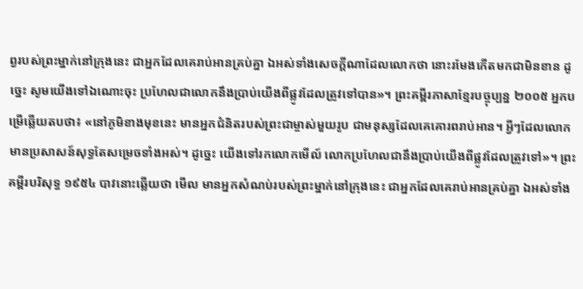ព្វរបស់ព្រះម្នាក់នៅក្រុងនេះ ជាអ្នកដែលគេរាប់អានគ្រប់គ្នា ឯអស់ទាំងសេចក្ដីណាដែលលោកថា នោះរមែងកើតមកជាមិនខាន ដូច្នេះ សូមយើងទៅឯណោះចុះ ប្រហែលជាលោកនឹងប្រាប់យើងពីផ្លូវដែលត្រូវទៅបាន»។ ព្រះគម្ពីរភាសាខ្មែរបច្ចុប្បន្ន ២០០៥ អ្នកបម្រើឆ្លើយតបថា៖ «នៅភូមិខាងមុខនេះ មានអ្នកជំនិតរបស់ព្រះជាម្ចាស់មួយរូប ជាមនុស្សដែលគេគោរពរាប់អាន។ អ្វីៗដែលលោកមានប្រសាសន៍សុទ្ធតែសម្រេចទាំងអស់។ ដូច្នេះ យើងទៅរកលោកមើល៍ លោកប្រហែលជានឹងប្រាប់យើងពីផ្លូវដែលត្រូវទៅ»។ ព្រះគម្ពីរបរិសុទ្ធ ១៩៥៤ បាវនោះឆ្លើយថា មើល មានអ្នកសំណប់របស់ព្រះម្នាក់នៅក្រុងនេះ ជាអ្នកដែលគេរាប់អានគ្រប់គ្នា ឯអស់ទាំង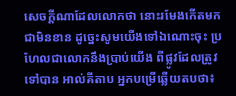សេចក្ដីណាដែលលោកថា នោះរមែងកើតមកជាមិនខាន ដូច្នេះសូមយើងទៅឯណោះចុះ ប្រហែលជាលោកនឹងប្រាប់យើង ពីផ្លូវដែលត្រូវទៅបាន អាល់គីតាប អ្នកបម្រើឆ្លើយតបថា៖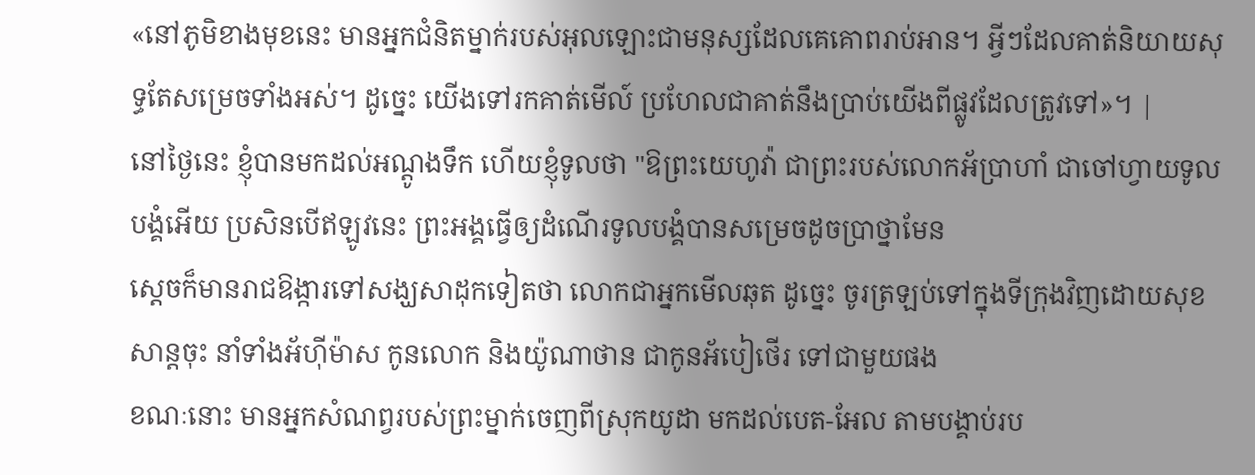«នៅភូមិខាងមុខនេះ មានអ្នកជំនិតម្នាក់របស់អុលឡោះជាមនុស្សដែលគេគោពរាប់អាន។ អ្វីៗដែលគាត់និយាយសុទ្ធតែសម្រេចទាំងអស់។ ដូច្នេះ យើងទៅរកគាត់មើល៍ ប្រហែលជាគាត់នឹងប្រាប់យើងពីផ្លូវដែលត្រូវទៅ»។ |
នៅថ្ងៃនេះ ខ្ញុំបានមកដល់អណ្តូងទឹក ហើយខ្ញុំទូលថា "ឱព្រះយេហូវ៉ា ជាព្រះរបស់លោកអ័ប្រាហាំ ជាចៅហ្វាយទូលបង្គំអើយ ប្រសិនបើឥឡូវនេះ ព្រះអង្គធ្វើឲ្យដំណើរទូលបង្គំបានសម្រេចដូចប្រាថ្នាមែន
ស្ដេចក៏មានរាជឱង្ការទៅសង្ឃសាដុកទៀតថា លោកជាអ្នកមើលឆុត ដូច្នេះ ចូរត្រឡប់ទៅក្នុងទីក្រុងវិញដោយសុខសាន្តចុះ នាំទាំងអ័ហ៊ីម៉ាស កូនលោក និងយ៉ូណាថាន ជាកូនអ័បៀថើរ ទៅជាមួយផង
ខណៈនោះ មានអ្នកសំណព្វរបស់ព្រះម្នាក់ចេញពីស្រុកយូដា មកដល់បេត-អែល តាមបង្គាប់រប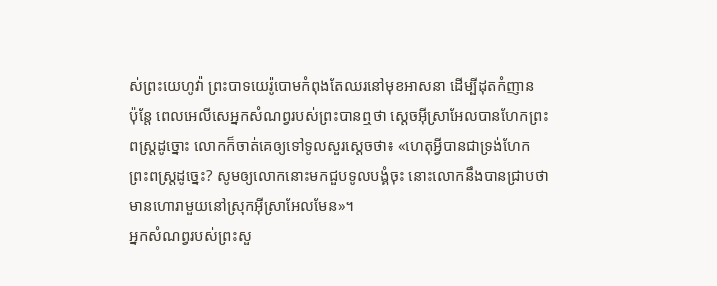ស់ព្រះយេហូវ៉ា ព្រះបាទយេរ៉ូបោមកំពុងតែឈរនៅមុខអាសនា ដើម្បីដុតកំញាន
ប៉ុន្តែ ពេលអេលីសេអ្នកសំណព្វរបស់ព្រះបានឮថា ស្តេចអ៊ីស្រាអែលបានហែកព្រះពស្ត្រដូច្នោះ លោកក៏ចាត់គេឲ្យទៅទូលសួរស្តេចថា៖ «ហេតុអ្វីបានជាទ្រង់ហែកព្រះពស្ត្រដូច្នេះ? សូមឲ្យលោកនោះមកជួបទូលបង្គំចុះ នោះលោកនឹងបានជ្រាបថា មានហោរាមួយនៅស្រុកអ៊ីស្រាអែលមែន»។
អ្នកសំណព្វរបស់ព្រះសួ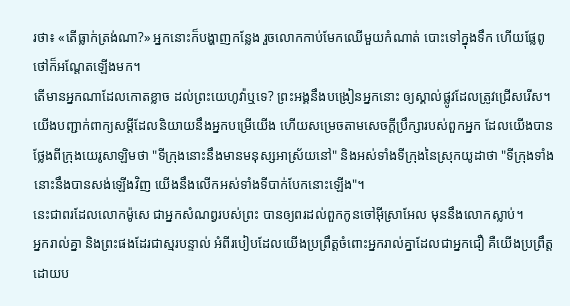រថា៖ «តើធ្លាក់ត្រង់ណា?» អ្នកនោះក៏បង្ហាញកន្លែង រួចលោកកាប់មែកឈើមួយកំណាត់ បោះទៅក្នុងទឹក ហើយផ្លែពូថៅក៏អណ្តែតឡើងមក។
តើមានអ្នកណាដែលកោតខ្លាច ដល់ព្រះយេហូវ៉ាឬទេ? ព្រះអង្គនឹងបង្រៀនអ្នកនោះ ឲ្យស្គាល់ផ្លូវដែលត្រូវជ្រើសរើស។
យើងបញ្ជាក់ពាក្យសម្ដីដែលនិយាយនឹងអ្នកបម្រើយើង ហើយសម្រេចតាមសេចក្ដីប្រឹក្សារបស់ពួកអ្នក ដែលយើងបានថ្លែងពីក្រុងយេរូសាឡិមថា "ទីក្រុងនោះនឹងមានមនុស្សអាស្រ័យនៅ" និងអស់ទាំងទីក្រុងនៃស្រុកយូដាថា "ទីក្រុងទាំងនោះនឹងបានសង់ឡើងវិញ យើងនឹងលើកអស់ទាំងទីបាក់បែកនោះឡើង"។
នេះជាពរដែលលោកម៉ូសេ ជាអ្នកសំណព្វរបស់ព្រះ បានឲ្យពរដល់ពួកកូនចៅអ៊ីស្រាអែល មុននឹងលោកស្លាប់។
អ្នករាល់គ្នា និងព្រះផងដែរជាស្មរបន្ទាល់ អំពីរបៀបដែលយើងប្រព្រឹត្តចំពោះអ្នករាល់គ្នាដែលជាអ្នកជឿ គឺយើងប្រព្រឹត្តដោយប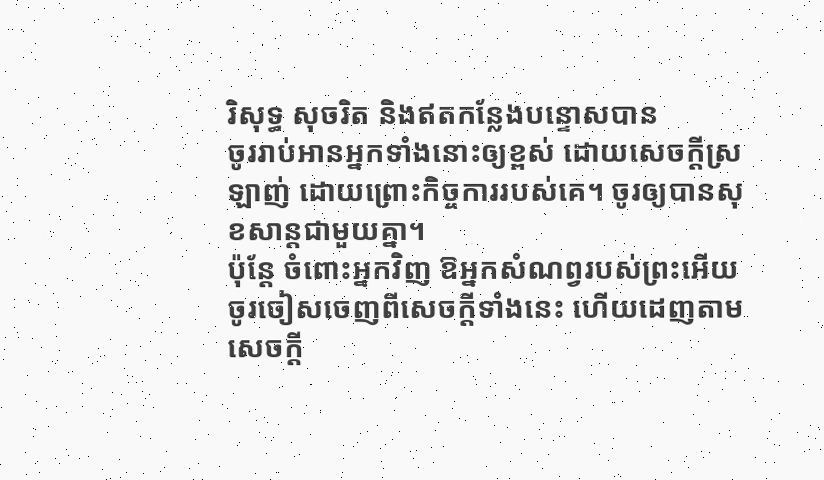រិសុទ្ធ សុចរិត និងឥតកន្លែងបន្ទោសបាន
ចូររាប់អានអ្នកទាំងនោះឲ្យខ្ពស់ ដោយសេចក្ដីស្រឡាញ់ ដោយព្រោះកិច្ចការរបស់គេ។ ចូរឲ្យបានសុខសាន្តជាមួយគ្នា។
ប៉ុន្តែ ចំពោះអ្នកវិញ ឱអ្នកសំណព្វរបស់ព្រះអើយ ចូរចៀសចេញពីសេចក្ដីទាំងនេះ ហើយដេញតាមសេចក្ដី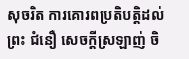សុចរិត ការគោរពប្រតិបត្តិដល់ព្រះ ជំនឿ សេចក្ដីស្រឡាញ់ ចិ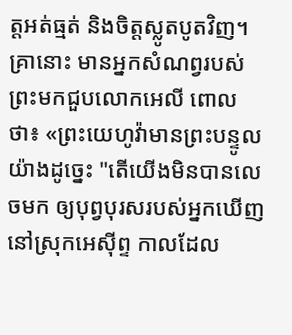ត្តអត់ធ្មត់ និងចិត្តស្លូតបូតវិញ។
គ្រានោះ មានអ្នកសំណព្វរបស់ព្រះមកជួបលោកអេលី ពោលថា៖ «ព្រះយេហូវ៉ាមានព្រះបន្ទូលយ៉ាងដូច្នេះ "តើយើងមិនបានលេចមក ឲ្យបុព្វបុរសរបស់អ្នកឃើញនៅស្រុកអេស៊ីព្ទ កាលដែល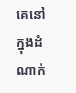គេនៅក្នុងដំណាក់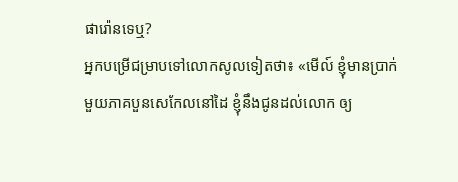ផារ៉ោនទេឬ?
អ្នកបម្រើជម្រាបទៅលោកសូលទៀតថា៖ «មើល៍ ខ្ញុំមានប្រាក់មួយភាគបួនសេកែលនៅដៃ ខ្ញុំនឹងជូនដល់លោក ឲ្យ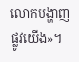លោកបង្ហាញផ្លូវយើង»។